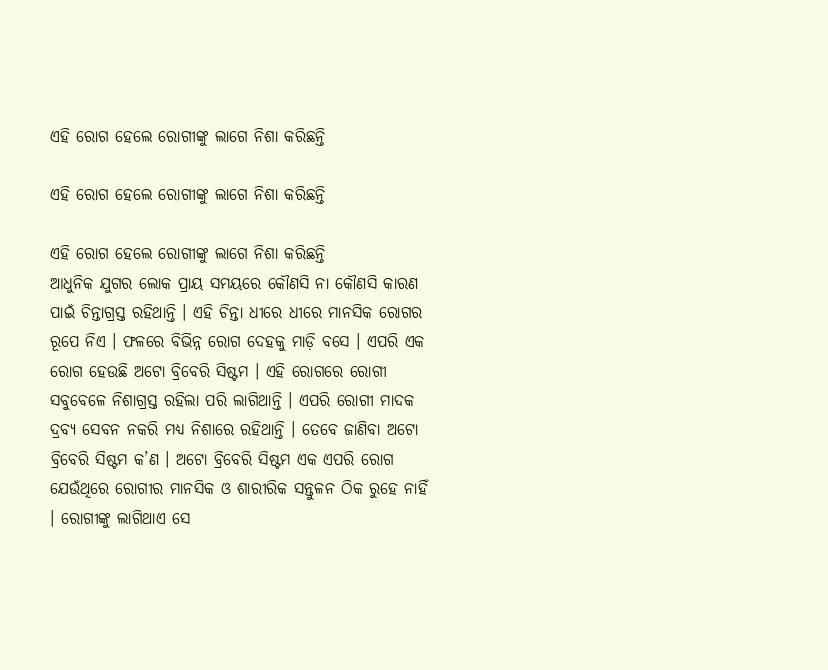ଏହି ରୋଗ ହେଲେ ରୋଗୀଙ୍କୁ ଲାଗେ ନିଶା କରିଛନ୍ତି

ଏହି ରୋଗ ହେଲେ ରୋଗୀଙ୍କୁ ଲାଗେ ନିଶା କରିଛନ୍ତି

ଏହି ରୋଗ ହେଲେ ରୋଗୀଙ୍କୁ ଲାଗେ ନିଶା କରିଛନ୍ତି
ଆଧୁନିକ ଯୁଗର ଲୋକ ପ୍ରାୟ ସମୟରେ କୌଣସି ନା କୌଣସି କାରଣ ପାଇଁ ଚିନ୍ତାଗ୍ରସ୍ତ ରହିଥାନ୍ତି । ଏହି ଚିନ୍ତା ଧୀରେ ଧୀରେ ମାନସିକ ରୋଗର ରୂପେ ନିଏ । ଫଳରେ ବିଭିନ୍ନ ରୋଗ ଦେହକୁ ମାଡ଼ି ବସେ । ଏପରି ଏକ ରୋଗ ହେଉଛି ଅଟୋ ବ୍ରିବେରି ସିଷ୍ଟମ । ଏହି ରୋଗରେ ରୋଗୀ ସବୁବେଳେ ନିଶାଗ୍ରସ୍ତ ରହିଲା ପରି ଲାଗିଥାନ୍ତି । ଏପରି ରୋଗୀ ମାଦକ ଦ୍ରବ୍ୟ ସେବନ ନକରି ମଧ୍ୟ ନିଶାରେ ରହିଥାନ୍ତି । ତେବେ ଜାଣିବା ଅଟୋ ବ୍ରିବେରି ସିଷ୍ଟମ କ’ଣ । ଅଟୋ ବ୍ରିବେରି ସିଷ୍ଟମ ଏକ ଏପରି ରୋଗ ଯେଉଁଥିରେ ରୋଗୀର ମାନସିକ ଓ ଶାରୀରିକ ସନ୍ତୁଳନ ଠିକ ରୁହେ ନାହିଁ । ରୋଗୀଙ୍କୁ ଲାଗିଥାଏ ସେ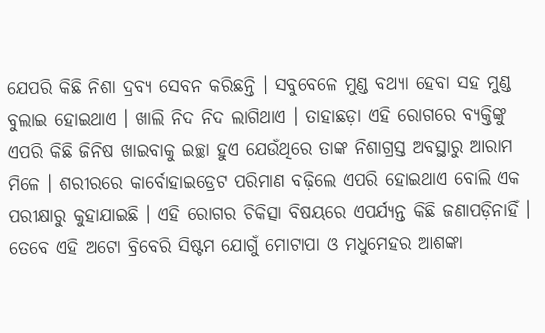ଯେପରି କିଛି ନିଶା ଦ୍ରବ୍ୟ ସେବନ କରିଛନ୍ତି । ସବୁବେଳେ ମୁଣ୍ଡ ବଥ୍ୟା ହେବା ସହ ମୁଣ୍ଡ ବୁଲାଇ ହୋଇଥାଏ । ଖାଲି ନିଦ ନିଦ ଲାଗିଥାଏ । ତାହାଛଡ଼ା ଏହି ରୋଗରେ ବ୍ୟକ୍ତିଙ୍କୁ ଏପରି କିଛି ଜିନିଷ ଖାଇବାକୁ ଇଚ୍ଛା ହୁଏ ଯେଉଁଥିରେ ତାଙ୍କ ନିଶାଗ୍ରସ୍ତ ଅବସ୍ଥାରୁ ଆରାମ ମିଳେ । ଶରୀରରେ କାର୍ବୋହାଇଡ୍ରେଟ ପରିମାଣ ବଢ଼ିଲେ ଏପରି ହୋଇଥାଏ ବୋଲି ଏକ ପରୀକ୍ଷାରୁ କୁହାଯାଇଛି । ଏହି ରୋଗର ଚିକିତ୍ସା ବିଷୟରେ ଏପର୍ଯ୍ୟନ୍ତ କିଛି ଜଣାପଡ଼ିନାହିଁ । ତେବେ ଏହି ଅଟୋ ବ୍ରିବେରି ସିଷ୍ଟମ ଯୋଗୁଁ ମୋଟାପା ଓ ମଧୁମେହର ଆଶଙ୍କା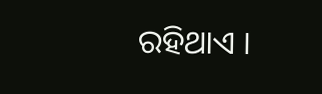ରହିଥାଏ ।